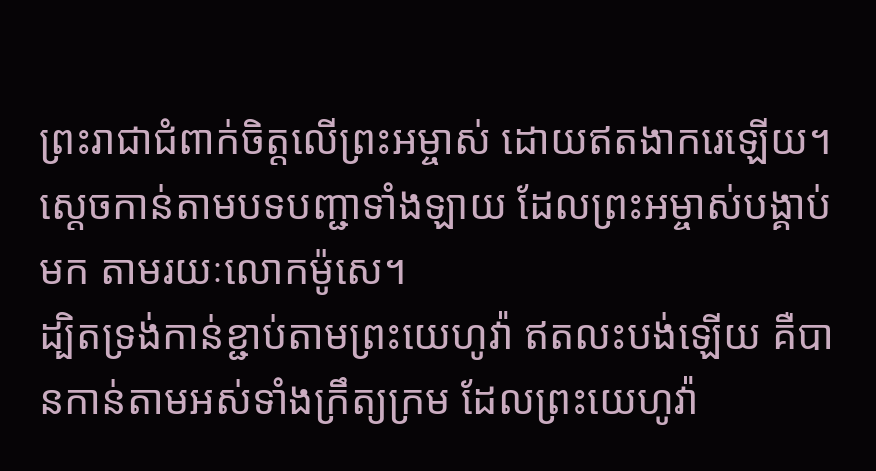ព្រះរាជាជំពាក់ចិត្តលើព្រះអម្ចាស់ ដោយឥតងាករេឡើយ។ ស្ដេចកាន់តាមបទបញ្ជាទាំងឡាយ ដែលព្រះអម្ចាស់បង្គាប់មក តាមរយៈលោកម៉ូសេ។
ដ្បិតទ្រង់កាន់ខ្ជាប់តាមព្រះយេហូវ៉ា ឥតលះបង់ឡើយ គឺបានកាន់តាមអស់ទាំងក្រឹត្យក្រម ដែលព្រះយេហូវ៉ា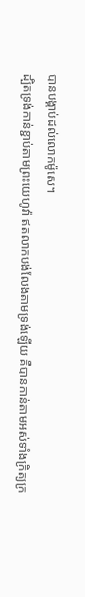បានបង្គាប់ដល់លោកម៉ូសេ។
ដ្បិតទ្រង់កាន់ខ្ជាប់តាមព្រះយេហូវ៉ា ឥតលាកបង់លែងតាមទ្រង់ឡើយ គឺបានកាន់តាមអស់ទាំងក្រិត្យក្រ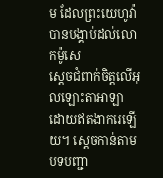ម ដែលព្រះយេហូវ៉ាបានបង្គាប់ដល់លោកម៉ូសេ
ស្តេចជំពាក់ចិត្តលើអុលឡោះតាអាឡា ដោយឥតងាករេឡើយ។ ស្តេចកាន់តាមបទបញ្ជា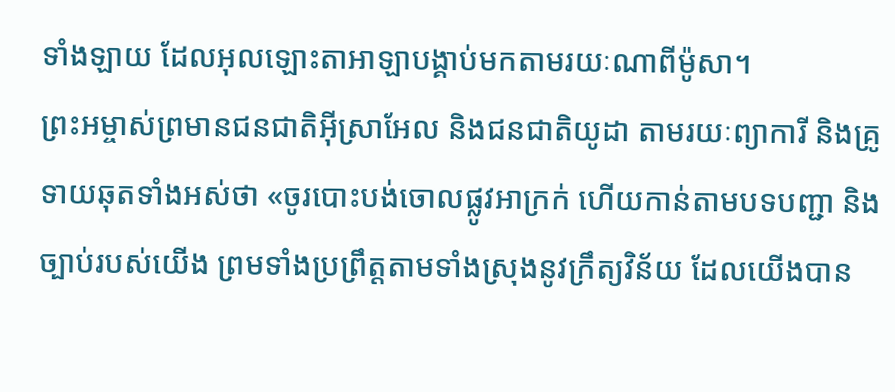ទាំងឡាយ ដែលអុលឡោះតាអាឡាបង្គាប់មកតាមរយៈណាពីម៉ូសា។
ព្រះអម្ចាស់ព្រមានជនជាតិអ៊ីស្រាអែល និងជនជាតិយូដា តាមរយៈព្យាការី និងគ្រូទាយឆុតទាំងអស់ថា «ចូរបោះបង់ចោលផ្លូវអាក្រក់ ហើយកាន់តាមបទបញ្ជា និងច្បាប់របស់យើង ព្រមទាំងប្រព្រឹត្តតាមទាំងស្រុងនូវក្រឹត្យវិន័យ ដែលយើងបាន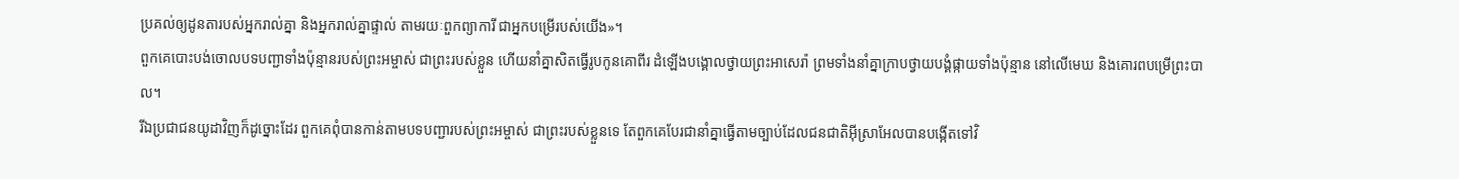ប្រគល់ឲ្យដូនតារបស់អ្នករាល់គ្នា និងអ្នករាល់គ្នាផ្ទាល់ តាមរយៈពួកព្យាការី ជាអ្នកបម្រើរបស់យើង»។
ពួកគេបោះបង់ចោលបទបញ្ជាទាំងប៉ុន្មានរបស់ព្រះអម្ចាស់ ជាព្រះរបស់ខ្លួន ហើយនាំគ្នាសិតធ្វើរូបកូនគោពីរ ដំឡើងបង្គោលថ្វាយព្រះអាសេរ៉ា ព្រមទាំងនាំគ្នាក្រាបថ្វាយបង្គំផ្កាយទាំងប៉ុន្មាន នៅលើមេឃ និងគោរពបម្រើព្រះបាល។
រីឯប្រជាជនយូដាវិញក៏ដូច្នោះដែរ ពួកគេពុំបានកាន់តាមបទបញ្ជារបស់ព្រះអម្ចាស់ ជាព្រះរបស់ខ្លួនទេ តែពួកគេបែរជានាំគ្នាធ្វើតាមច្បាប់ដែលជនជាតិអ៊ីស្រាអែលបានបង្កើតទៅវិ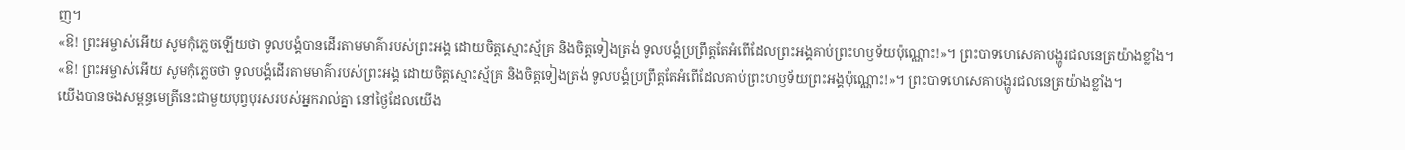ញ។
«ឱ! ព្រះអម្ចាស់អើយ សូមកុំភ្លេចឡើយថា ទូលបង្គំបានដើរតាមមាគ៌ារបស់ព្រះអង្គ ដោយចិត្តស្មោះស្ម័គ្រ និងចិត្តទៀងត្រង់ ទូលបង្គំប្រព្រឹត្តតែអំពើដែលព្រះអង្គគាប់ព្រះហឫទ័យប៉ុណ្ណោះ!»។ ព្រះបាទហេសេគាបង្ហូរជលនេត្រយ៉ាងខ្លាំង។
«ឱ! ព្រះអម្ចាស់អើយ សូមកុំភ្លេចថា ទូលបង្គំដើរតាមមាគ៌ារបស់ព្រះអង្គ ដោយចិត្តស្មោះស្ម័គ្រ និងចិត្តទៀងត្រង់ ទូលបង្គំប្រព្រឹត្តតែអំពើដែលគាប់ព្រះហឫទ័យព្រះអង្គប៉ុណ្ណោះ!»។ ព្រះបាទហេសេគាបង្ហូរជលនេត្រយ៉ាងខ្លាំង។
យើងបានចងសម្ពន្ធមេត្រីនេះជាមួយបុព្វបុរសរបស់អ្នករាល់គ្នា នៅថ្ងៃដែលយើង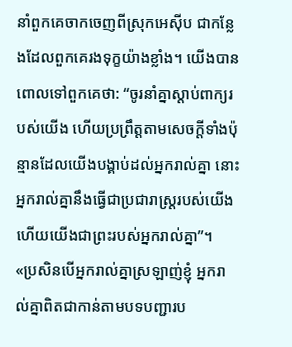នាំពួកគេចាកចេញពីស្រុកអេស៊ីប ជាកន្លែងដែលពួកគេរងទុក្ខយ៉ាងខ្លាំង។ យើងបានពោលទៅពួកគេថា: “ចូរនាំគ្នាស្ដាប់ពាក្យរបស់យើង ហើយប្រព្រឹត្តតាមសេចក្ដីទាំងប៉ុន្មានដែលយើងបង្គាប់ដល់អ្នករាល់គ្នា នោះអ្នករាល់គ្នានឹងធ្វើជាប្រជារាស្ដ្ររបស់យើង ហើយយើងជាព្រះរបស់អ្នករាល់គ្នា”។
«ប្រសិនបើអ្នករាល់គ្នាស្រឡាញ់ខ្ញុំ អ្នករាល់គ្នាពិតជាកាន់តាមបទបញ្ជារប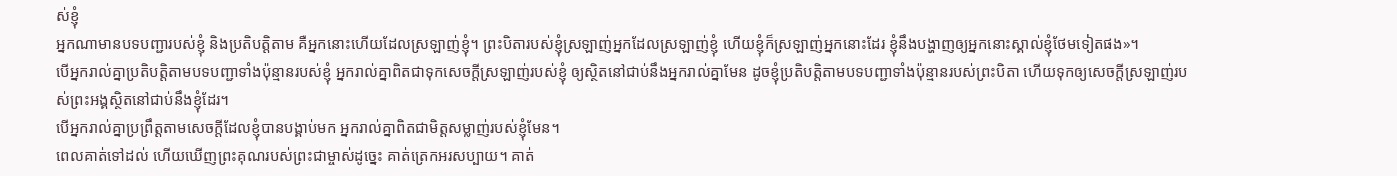ស់ខ្ញុំ
អ្នកណាមានបទបញ្ជារបស់ខ្ញុំ និងប្រតិបត្តិតាម គឺអ្នកនោះហើយដែលស្រឡាញ់ខ្ញុំ។ ព្រះបិតារបស់ខ្ញុំស្រឡាញ់អ្នកដែលស្រឡាញ់ខ្ញុំ ហើយខ្ញុំក៏ស្រឡាញ់អ្នកនោះដែរ ខ្ញុំនឹងបង្ហាញឲ្យអ្នកនោះស្គាល់ខ្ញុំថែមទៀតផង»។
បើអ្នករាល់គ្នាប្រតិបត្តិតាមបទបញ្ជាទាំងប៉ុន្មានរបស់ខ្ញុំ អ្នករាល់គ្នាពិតជាទុកសេចក្ដីស្រឡាញ់របស់ខ្ញុំ ឲ្យស្ថិតនៅជាប់នឹងអ្នករាល់គ្នាមែន ដូចខ្ញុំប្រតិបត្តិតាមបទបញ្ជាទាំងប៉ុន្មានរបស់ព្រះបិតា ហើយទុកឲ្យសេចក្ដីស្រឡាញ់របស់ព្រះអង្គស្ថិតនៅជាប់នឹងខ្ញុំដែរ។
បើអ្នករាល់គ្នាប្រព្រឹត្តតាមសេចក្ដីដែលខ្ញុំបានបង្គាប់មក អ្នករាល់គ្នាពិតជាមិត្តសម្លាញ់របស់ខ្ញុំមែន។
ពេលគាត់ទៅដល់ ហើយឃើញព្រះគុណរបស់ព្រះជាម្ចាស់ដូច្នេះ គាត់ត្រេកអរសប្បាយ។ គាត់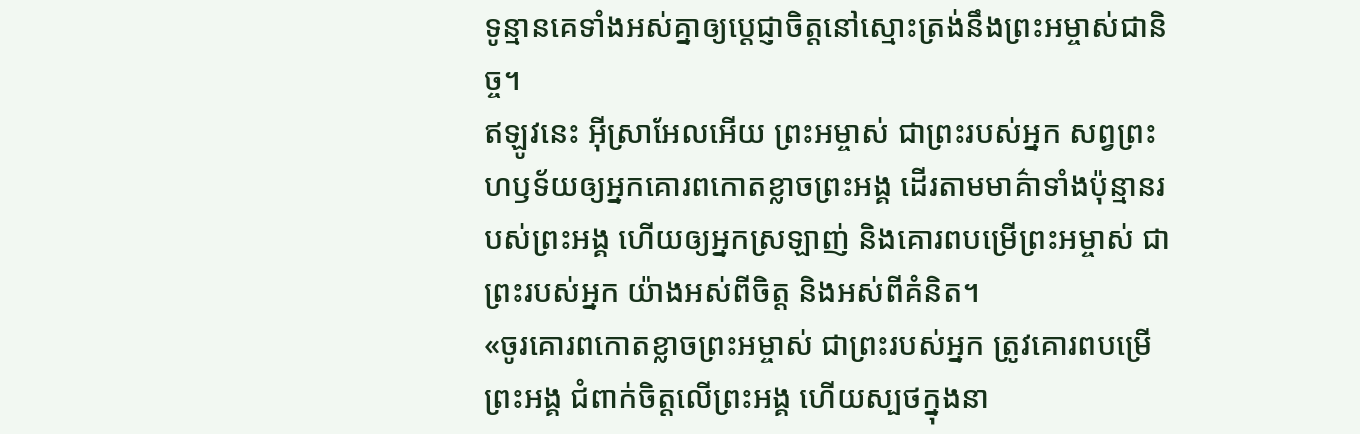ទូន្មានគេទាំងអស់គ្នាឲ្យប្ដេជ្ញាចិត្តនៅស្មោះត្រង់នឹងព្រះអម្ចាស់ជានិច្ច។
ឥឡូវនេះ អ៊ីស្រាអែលអើយ ព្រះអម្ចាស់ ជាព្រះរបស់អ្នក សព្វព្រះហឫទ័យឲ្យអ្នកគោរពកោតខ្លាចព្រះអង្គ ដើរតាមមាគ៌ាទាំងប៉ុន្មានរបស់ព្រះអង្គ ហើយឲ្យអ្នកស្រឡាញ់ និងគោរពបម្រើព្រះអម្ចាស់ ជាព្រះរបស់អ្នក យ៉ាងអស់ពីចិត្ត និងអស់ពីគំនិត។
«ចូរគោរពកោតខ្លាចព្រះអម្ចាស់ ជាព្រះរបស់អ្នក ត្រូវគោរពបម្រើព្រះអង្គ ជំពាក់ចិត្តលើព្រះអង្គ ហើយស្បថក្នុងនា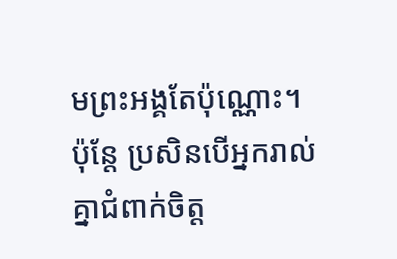មព្រះអង្គតែប៉ុណ្ណោះ។
ប៉ុន្តែ ប្រសិនបើអ្នករាល់គ្នាជំពាក់ចិត្ត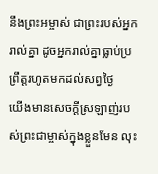នឹងព្រះអម្ចាស់ ជាព្រះរបស់អ្នករាល់គ្នា ដូចអ្នករាល់គ្នាធ្លាប់ប្រព្រឹត្តរហូតមកដល់សព្វថ្ងៃ
យើងមានសេចក្ដីស្រឡាញ់របស់ព្រះជាម្ចាស់ក្នុងខ្លួនមែន លុះ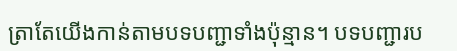ត្រាតែយើងកាន់តាមបទបញ្ជាទាំងប៉ុន្មាន។ បទបញ្ជារប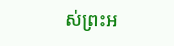ស់ព្រះអ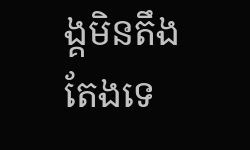ង្គមិនតឹងតែងទេ